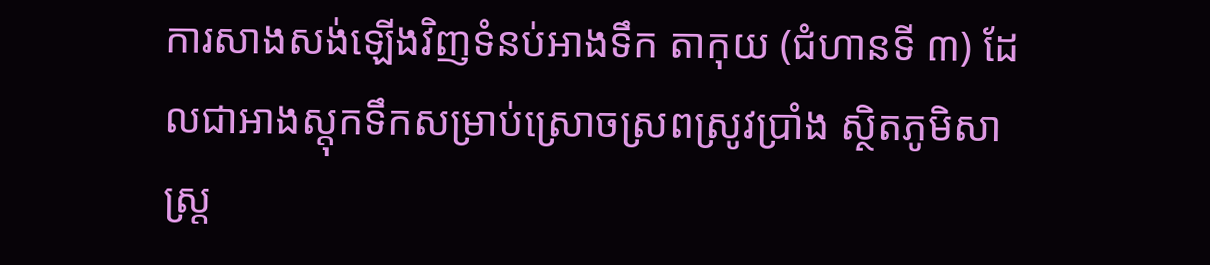ការសាងសង់ឡើងវិញទំនប់អាងទឹក តាកុយ (ជំហានទី ៣) ដែលជាអាងស្តុកទឹកសម្រាប់ស្រោចស្រពស្រូវប្រាំង ស្ថិតភូមិសាស្ត្រ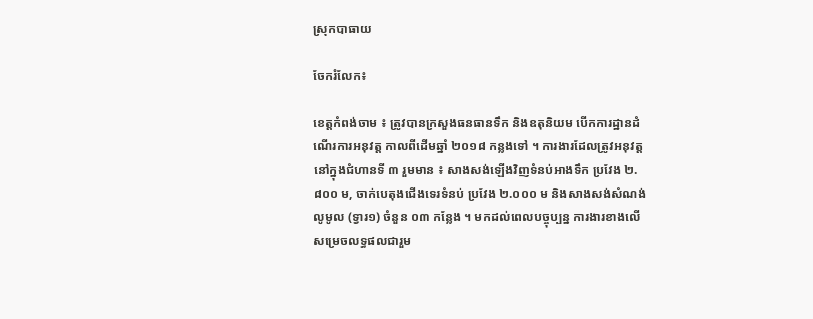ស្រុកបាធាយ

ចែករំលែក៖

ខេត្តកំពង់ចាម ៖ ត្រូវបានក្រសួងធនធានទឹក និងឧតុនិយម បើកការដ្ឋានដំណើរការអនុវត្ត កាលពីដើមឆ្នាំ ២០១៨ កន្លងទៅ ។ ការងារដែលត្រូវអនុវត្តនៅក្នុងជំហានទី ៣ រួមមាន ៖ សាងសង់ឡើងវិញទំនប់អាងទឹក ប្រវែង ២.៨០០ ម, ចាក់បេតុងជើងទេរទំនប់ ប្រវែង ២.០០០ ម និងសាងសង់សំណង់លូមូល (ទ្វារ១) ចំនួន ០៣ កន្លែង ។ មកដល់ពេលបច្ចុប្បន្ន ការងារខាងលើ សម្រេចលទ្ធផលជារួម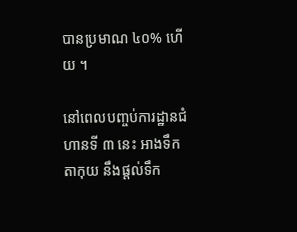បានប្រមាណ ៤០% ហើយ ។

នៅពេលបញ្ចប់ការដ្ឋានជំហានទី ៣ នេះ អាងទឹក តាកុយ នឹងផ្តល់ទឹក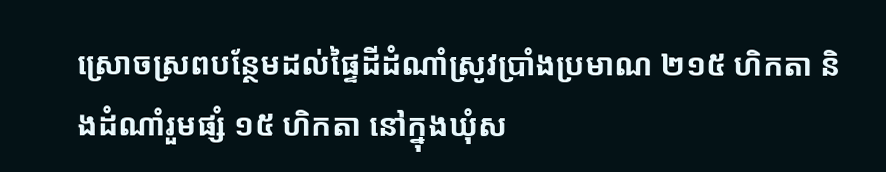ស្រោចស្រពបន្ថែមដល់ផ្ទៃដីដំណាំស្រូវប្រាំងប្រមាណ ២១៥ ហិកតា និងដំណាំរួមផ្សំ ១៥ ហិកតា នៅក្នុងឃុំស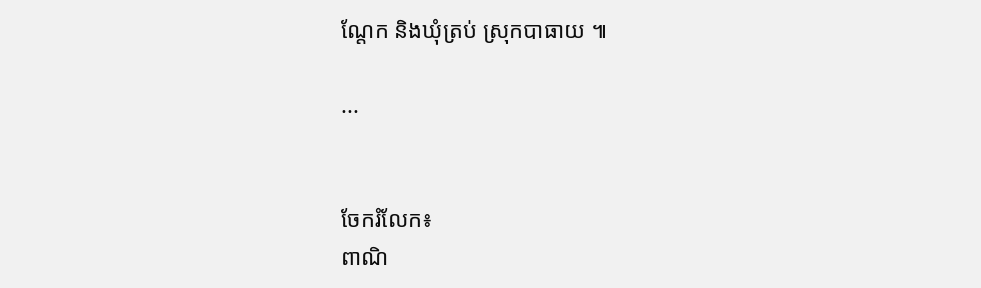ណ្តែក និងឃុំត្រប់ ស្រុកបាធាយ ៕

...


ចែករំលែក៖
ពាណិ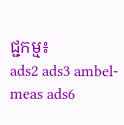ជ្ជកម្ម៖
ads2 ads3 ambel-meas ads6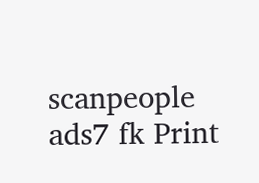scanpeople ads7 fk Print